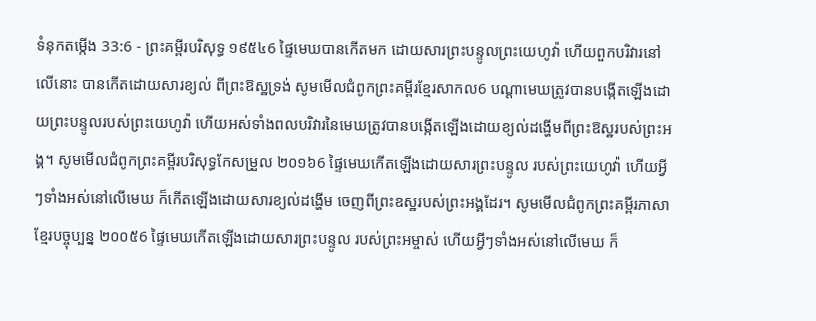ទំនុកតម្កើង 33:6 - ព្រះគម្ពីរបរិសុទ្ធ ១៩៥៤6 ផ្ទៃមេឃបានកើតមក ដោយសារព្រះបន្ទូលព្រះយេហូវ៉ា ហើយពួកបរិវារនៅលើនោះ បានកើតដោយសារខ្យល់ ពីព្រះឱស្ឋទ្រង់ សូមមើលជំពូកព្រះគម្ពីរខ្មែរសាកល6 បណ្ដាមេឃត្រូវបានបង្កើតឡើងដោយព្រះបន្ទូលរបស់ព្រះយេហូវ៉ា ហើយអស់ទាំងពលបរិវារនៃមេឃត្រូវបានបង្កើតឡើងដោយខ្យល់ដង្ហើមពីព្រះឱស្ឋរបស់ព្រះអង្គ។ សូមមើលជំពូកព្រះគម្ពីរបរិសុទ្ធកែសម្រួល ២០១៦6 ផ្ទៃមេឃកើតឡើងដោយសារព្រះបន្ទូល របស់ព្រះយេហូវ៉ា ហើយអ្វីៗទាំងអស់នៅលើមេឃ ក៏កើតឡើងដោយសារខ្យល់ដង្ហើម ចេញពីព្រះឧស្ឋរបស់ព្រះអង្គដែរ។ សូមមើលជំពូកព្រះគម្ពីរភាសាខ្មែរបច្ចុប្បន្ន ២០០៥6 ផ្ទៃមេឃកើតឡើងដោយសារព្រះបន្ទូល របស់ព្រះអម្ចាស់ ហើយអ្វីៗទាំងអស់នៅលើមេឃ ក៏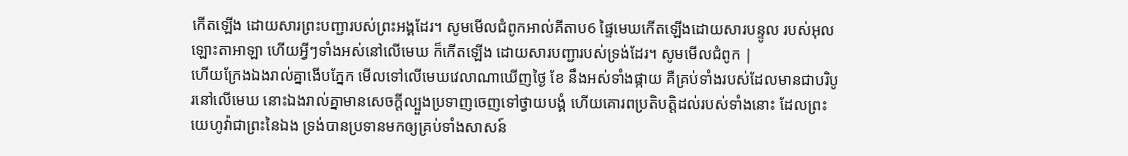កើតឡើង ដោយសារព្រះបញ្ជារបស់ព្រះអង្គដែរ។ សូមមើលជំពូកអាល់គីតាប6 ផ្ទៃមេឃកើតឡើងដោយសារបន្ទូល របស់អុលឡោះតាអាឡា ហើយអ្វីៗទាំងអស់នៅលើមេឃ ក៏កើតឡើង ដោយសារបញ្ជារបស់ទ្រង់ដែរ។ សូមមើលជំពូក |
ហើយក្រែងឯងរាល់គ្នាងើបភ្នែក មើលទៅលើមេឃវេលាណាឃើញថ្ងៃ ខែ នឹងអស់ទាំងផ្កាយ គឺគ្រប់ទាំងរបស់ដែលមានជាបរិបូរនៅលើមេឃ នោះឯងរាល់គ្នាមានសេចក្ដីល្បួងប្រទាញចេញទៅថ្វាយបង្គំ ហើយគោរពប្រតិបត្តិដល់របស់ទាំងនោះ ដែលព្រះយេហូវ៉ាជាព្រះនៃឯង ទ្រង់បានប្រទានមកឲ្យគ្រប់ទាំងសាសន៍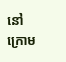នៅក្រោម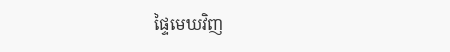ផ្ទៃមេឃវិញ